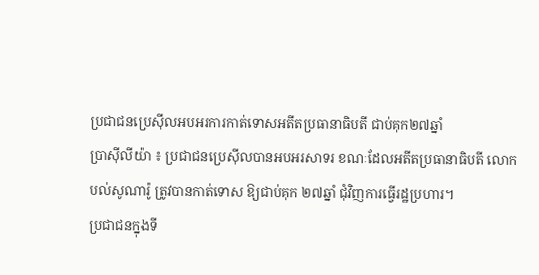ប្រជាជនប្រេស៊ីលអបអរការកាត់ទោសអតីតប្រធានាធិបតី ជាប់គុក២៧ឆ្នាំ
ប្រាស៊ីលីយ៉ា ៖ ប្រជាជនប្រេស៊ីលបានអបអរសាទរ ខណៈដែលអតីតប្រធានាធិបតី លោក បល់សូណារ៉ូ ត្រូវបានកាត់ទោស ឱ្យជាប់គុក ២៧ឆ្នាំ ជុំវិញការធ្វើរដ្ឋប្រហារ។
ប្រជាជនក្នុងទី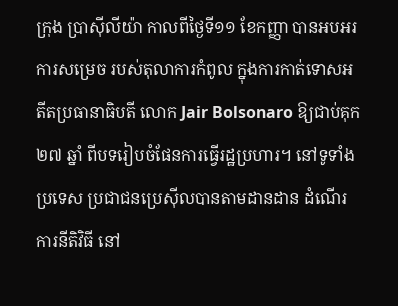ក្រុង ប្រាស៊ីលីយ៉ា កាលពីថ្ងៃទី១១ ខែកញ្ញា បានអបអរការសម្រេច របស់តុលាការកំពូល ក្នុងការកាត់ទោសអតីតប្រធានាធិបតី លោក Jair Bolsonaro ឱ្យជាប់គុក ២៧ ឆ្នាំ ពីបទរៀបចំផែនការធ្វើរដ្ឋប្រហារ។ នៅទូទាំងប្រទេស ប្រជាជនប្រេស៊ីលបានតាមដានដាន ដំណើរការនីតិវិធី នៅ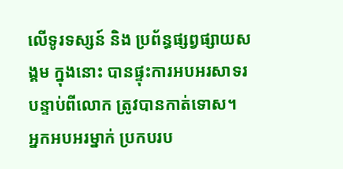លើទូរទស្សន៍ និង ប្រព័ន្ធផ្សព្វផ្សាយសង្គម ក្នុងនោះ បានផ្ទុះការអបអរសាទរ បន្ទាប់ពីលោក ត្រូវបានកាត់ទោស។
អ្នកអបអរម្នាក់ ប្រកបរប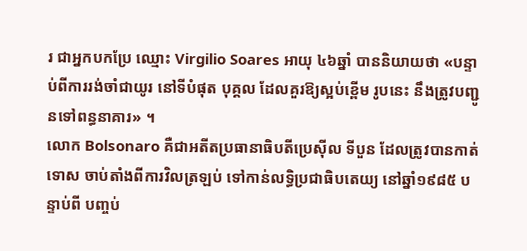រ ជាអ្នកបកប្រែ ឈ្មោះ Virgilio Soares អាយុ ៤៦ឆ្នាំ បាននិយាយថា «បន្ទាប់ពីការរង់ចាំជាយូរ នៅទីបំផុត បុគ្គល ដែលគួរឱ្យស្អប់ខ្ពើម រូបនេះ នឹងត្រូវបញ្ជូនទៅពន្ធនាគារ» ។
លោក Bolsonaro គឺជាអតីតប្រធានាធិបតីប្រេស៊ីល ទីបួន ដែលត្រូវបានកាត់ទោស ចាប់តាំងពីការវិលត្រឡប់ ទៅកាន់លទ្ធិប្រជាធិបតេយ្យ នៅឆ្នាំ១៩៨៥ បន្ទាប់ពី បញ្ចប់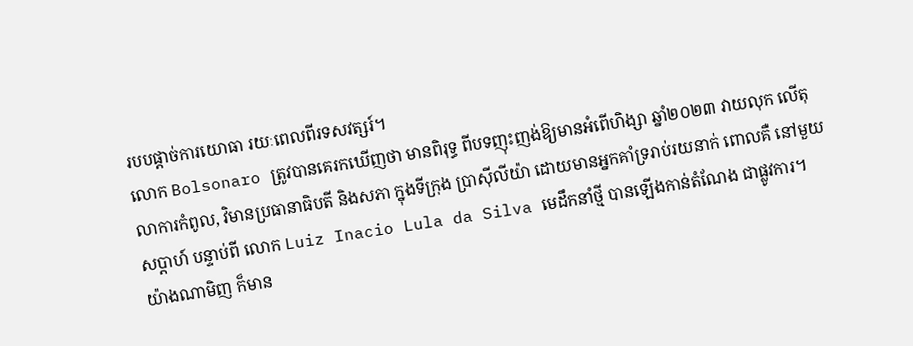របបផ្តាច់ការយោធា រយៈពេលពីរទសវត្សរ៍។
លោក Bolsonaro ត្រូវបានគេរកឃើញថា មានពិរុទ្ធ ពីបទញុះញង់ឱ្យមានអំពើហិង្សា ឆ្នាំ២០២៣ វាយលុក លើតុលាការកំពូល, វិមានប្រធានាធិបតី និងសភា ក្នុងទីក្រុង ប្រាស៊ីលីយ៉ា ដោយមានអ្នកគាំទ្ររាប់រយនាក់ ពោលគឺ នៅមួយសប្តាហ៍ បន្ទាប់ពី លោក Luiz Inacio Lula da Silva មេដឹកនាំថ្មី បានឡើងកាន់តំណែង ជាផ្លូវការ។
យ៉ាងណាមិញ ក៏មាន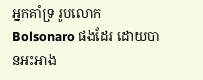អ្នកគាំទ្រ រូបលោក Bolsonaro ផងដែរ ដោយបានអះអាង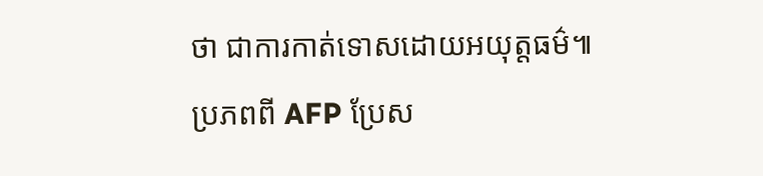ថា ជាការកាត់ទោសដោយអយុត្តធម៌៕
ប្រភពពី AFP ប្រែស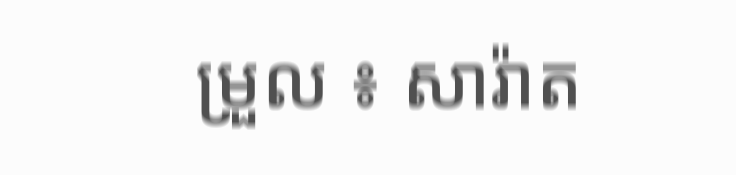ម្រួល ៖ សារ៉ាត